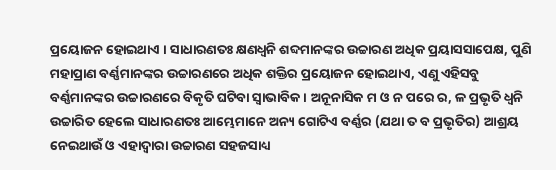ପ୍ରୟୋଜନ ହୋଇଥାଏ । ସାଧାରଣତଃ କ୍ଷଣଧ୍ୱନି ଶବ୍ଦମାନଙ୍କର ଉଚ୍ଚାରଣ ଅଧିକ ପ୍ରୟାସସାପେକ୍ଷ, ପୁଣି ମହାପ୍ରାଣ ବର୍ଣ୍ଣମାନଙ୍କର ଉଚ୍ଚାରଣରେ ଅଧିକ ଶକ୍ତିର ପ୍ରୟୋଜନ ହୋଇଥାଏ, ଏଣୁ ଏହିସବୁ ବର୍ଣ୍ଣମାନଙ୍କର ଉଚ୍ଚାରଣରେ ବିକୃତି ଘଟିବା ସ୍ୱାଭାବିକ । ଅନୂନାସିକ ମ ଓ ନ ପରେ ର, ଳ ପ୍ରଭୃତି ଧ୍ୱନି ଉଚ୍ଚାରିତ ହେଲେ ସାଧାରଣତଃ ଆମ୍ଭେମାନେ ଅନ୍ୟ ଗୋଟିଏ ବର୍ଣ୍ଣର (ଯଥା ତ ବ ପ୍ରଭୃତିର) ଆଶ୍ରୟ ନେଇଥାଉଁ ଓ ଏହାଦ୍ୱାରା ଉଚ୍ଚାରଣ ସହଜସାଧ୍ୟ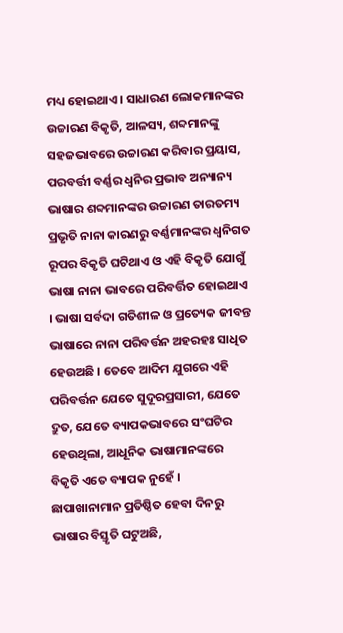ମଧ୍ୟ ହୋଇଥାଏ । ସାଧାରଣ ଲୋକମାନଙ୍କର ଉଚ୍ଚାରଣ ବିକୃତି, ଆଳସ୍ୟ, ଶବ୍ଦମାନଙ୍କୁ ସହଜଭାବରେ ଉଚ୍ଚାରଣ କରିବାର ପ୍ରୟାସ, ପରବର୍ତ୍ତୀ ବର୍ଣ୍ଣର ଧ୍ୱନିର ପ୍ରଭାବ ଅନ୍ୟାନ୍ୟ ଭାଷାର ଶବ୍ଦମାନଙ୍କର ଉଚ୍ଚାରଣ ତାରତମ୍ୟ ପ୍ରଭୃତି ନାନା କାରଣରୁ ବର୍ଣ୍ଣମାନଙ୍କର ଧ୍ୱନିଗତ ରୂପର ବିକୃତି ଘଟିଥାଏ ଓ ଏହି ବିକୃତି ଯୋଗୁଁ ଭାଷା ନାନା ଭାବରେ ପରିବର୍ତ୍ତିତ ହୋଇଥାଏ । ଭାଷା ସର୍ବଦା ଗତିଶୀଳ ଓ ପ୍ରତ୍ୟେକ ଜୀବନ୍ତ ଭାଷାରେ ନାନା ପରିବର୍ତ୍ତନ ଅହରହଃ ସାଧିତ ହେଉଅଛି । ତେବେ ଆଦିମ ଯୁଗରେ ଏହି ପରିବର୍ତ୍ତନ ଯେତେ ସୁଦୂରପ୍ରସାରୀ, ଯେତେ ଦ୍ରୁତ, ଯେତେ ବ୍ୟାପକଭାବରେ ସଂଘଟିର ହେଉଥିଲା, ଆଧୂନିକ ଭାଷାମାନଙ୍କରେ ବିକୃତି ଏତେ ବ୍ୟାପକ ନୁହେଁ । ଛାପାଖାନାମାନ ପ୍ରତିଷ୍ଠିତ ହେବା ଦିନରୁ ଭାଷାର ବିସ୍ତୃତି ଘଟୁଅଛି,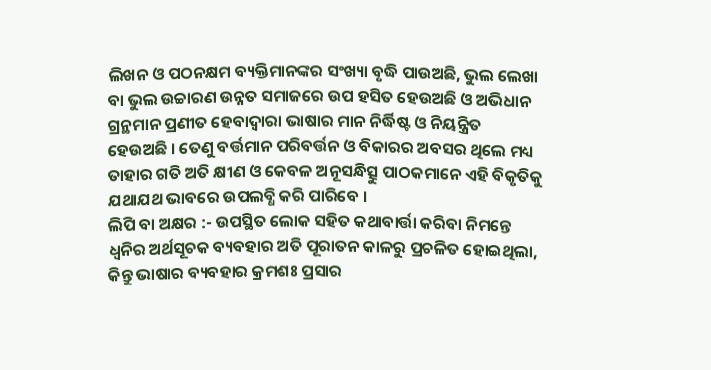ଲିଖନ ଓ ପଠନକ୍ଷମ ବ୍ୟକ୍ତିମାନଙ୍କର ସଂଖ୍ୟା ବୃଦ୍ଧି ପାଉଅଛି, ଭୁଲ ଲେଖା ବା ଭୁଲ ଉଚ୍ଚାରଣ ଉନ୍ନତ ସମାଜରେ ଉପ ହସିତ ହେଉଅଛି ଓ ଅଭିଧାନ ଗ୍ରନ୍ଥମାନ ପ୍ରଣୀତ ହେବାଦ୍ୱାରା ଭାଷାର ମାନ ନିର୍ଦ୍ଧିଷ୍ଟ ଓ ନିୟନ୍ତ୍ରିତ ହେଉଅଛି । ତେଣୁ ବର୍ତ୍ତମାନ ପରିବର୍ତ୍ତନ ଓ ବିକାରର ଅବସର ଥିଲେ ମଧ୍ୟ ତାହାର ଗତି ଅତି କ୍ଷୀଣ ଓ କେବଳ ଅନୂସନ୍ଧିତ୍ସୁ ପାଠକମାନେ ଏହି ବିକୃତିକୁ ଯଥାଯଥ ଭାବରେ ଉପଲବ୍ଧି କରି ପାରିବେ ।
ଲିପି ବା ଅକ୍ଷର :- ଉପସ୍ଥିତ ଲୋକ ସହିତ କଥାବାର୍ତ୍ତା କରିବା ନିମନ୍ତେ ଧ୍ୱନିର ଅର୍ଥସୂଚକ ବ୍ୟବହାର ଅତି ପୂରାତନ କାଳରୁ ପ୍ରଚଳିତ ହୋଇଥିଲା, କିନ୍ତୁ ଭାଷାର ବ୍ୟବହାର କ୍ରମଶଃ ପ୍ରସାର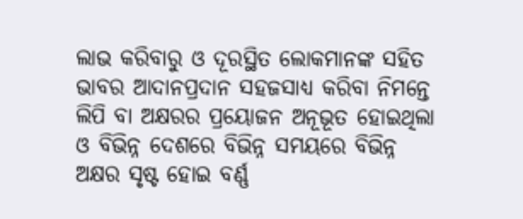ଲାଭ କରିବାରୁ ଓ ଦୂରସ୍ଥିତ ଲୋକମାନଙ୍କ ସହିତ ଭାବର ଆଦାନପ୍ରଦାନ ସହଜସାଧ୍ୟ କରିବା ନିମନ୍ତେ ଲିପି ବା ଅକ୍ଷରର ପ୍ରୟୋଜନ ଅନୂଭୂତ ହୋଇଥିଲା ଓ ବିଭିନ୍ନ ଦେଶରେ ବିଭିନ୍ନ ସମୟରେ ବିଭିନ୍ନ ଅକ୍ଷର ସୃଷ୍ଟ ହୋଇ ବର୍ଣ୍ଣ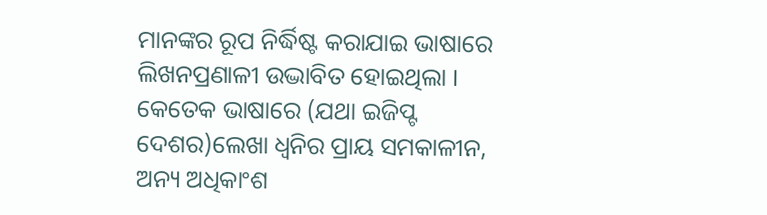ମାନଙ୍କର ରୂପ ନିର୍ଦ୍ଧିଷ୍ଟ କରାଯାଇ ଭାଷାରେ ଲିଖନପ୍ରଣାଳୀ ଉଦ୍ଭାବିତ ହୋଇଥିଲା । କେତେକ ଭାଷାରେ (ଯଥା ଇଜିପ୍ଟ ଦେଶର)ଲେଖା ଧ୍ୱନିର ପ୍ରାୟ ସମକାଳୀନ, ଅନ୍ୟ ଅଧିକାଂଶ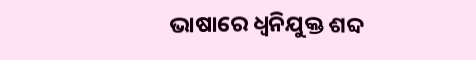ଭାଷାରେ ଧ୍ୱନିଯୁକ୍ତ ଶବ୍ଦ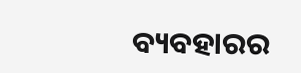ବ୍ୟବହାରର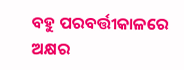ବହୁ ପରବର୍ତ୍ତୀକାଳରେ ଅକ୍ଷର